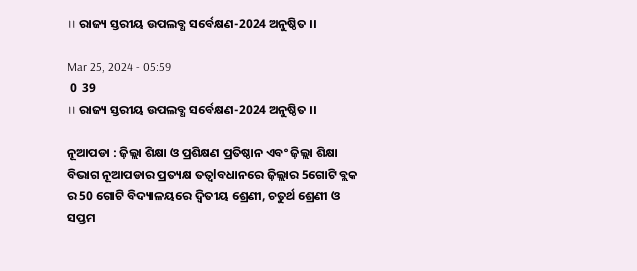।। ରାଜ୍ୟ ସ୍ତରୀୟ ଉପଲବ୍ଧ ସର୍ବେକ୍ଷଣ-2024 ଅନୁଷ୍ଠିତ ।।

Mar 25, 2024 - 05:59
 0  39
।। ରାଜ୍ୟ ସ୍ତରୀୟ ଉପଲବ୍ଧ ସର୍ବେକ୍ଷଣ-2024 ଅନୁଷ୍ଠିତ ।।

ନୂଆପଡା : ଜ଼ିଲ୍ଲା ଶିକ୍ଷା ଓ ପ୍ରଶିକ୍ଷଣ ପ୍ରତିଷ୍ଠାନ ଏବଂ ଜ଼ିଲ୍ଲା ଶିକ୍ଷା ବିଭାଗ ନୂଆପଡାର ପ୍ରତ୍ୟକ୍ଷ ତତ୍ଵlବଧାନରେ ଜ଼ିଲ୍ଲାର 5ଗୋଟି ବ୍ଲକ ର 50 ଗୋଟି ବିଦ୍ୟାଳୟରେ ଦ୍ୱିତୀୟ ଶ୍ରେଣୀ, ଚତୁର୍ଥ ଶ୍ରେଣୀ ଓ ସପ୍ତମ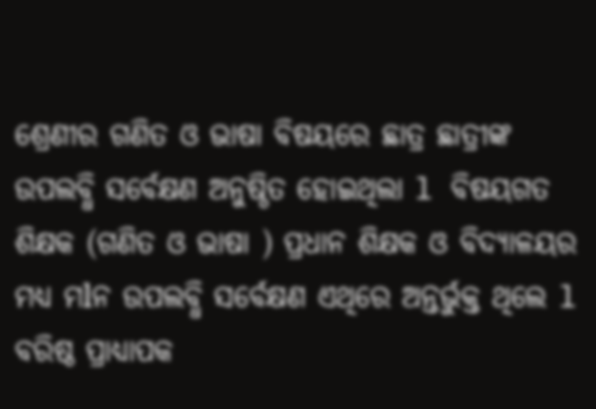ଶ୍ରେଣୀର ଗଣିତ ଓ ଭାଷା ବିଷୟରେ ଛାତ୍ର ଛାତ୍ରୀଙ୍କ ଉପଲବ୍ଧି ସର୍ବେକ୍ଷଣ ଅନୁଷ୍ଠିତ ହୋଇଥିଲା l ବିଷୟଗତ ଶିକ୍ଷକ (ଗଣିତ ଓ ଭାଷା ) ପ୍ରଧାନ ଶିକ୍ଷକ ଓ ବିଦ୍ୟାଳୟର ମଧ୍ୟ ମlନ ଉପଲବ୍ଧି ସର୍ବେକ୍ଷଣ ଏଥିରେ ଅନ୍ତର୍ଭୁକ୍ତ ଥିଲେ l ବରିଷ୍ଠ ପ୍ରାଧ୍ୟାପକ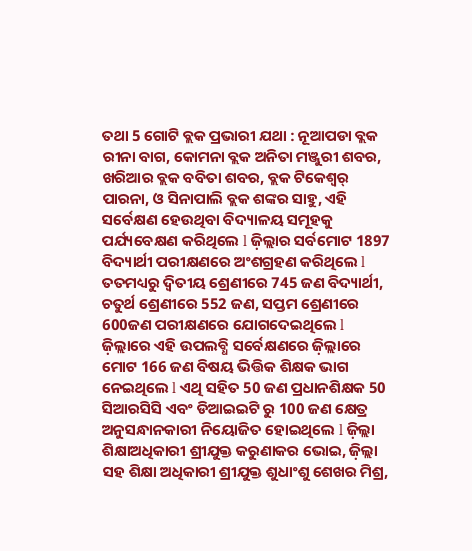ତଥା 5 ଗୋଟି ବ୍ଲକ ପ୍ରଭାରୀ ଯଥା : ନୂଆପଡା ବ୍ଲକ ରୀନା ବାଗ, କୋମନା ବ୍ଲକ ଅନିତା ମଞ୍ଜୁରୀ ଶବର, ଖରିଆର ବ୍ଲକ ବବିତା ଶବର, ବ୍ଲକ ଟିକେଶ୍ୱର୍ ପାରନା, ଓ ସିନାପାଲି ବ୍ଲକ ଶଙ୍କର ସାହୁ, ଏହି ସର୍ବେକ୍ଷଣ ହେଉଥିବା ବିଦ୍ୟାଳୟ ସମୂହକୁ ପର୍ଯ୍ୟବେକ୍ଷଣ କରିଥିଲେ l ଜ଼ିଲ୍ଲାର ସର୍ବମୋଟ 1897 ବିଦ୍ୟାର୍ଥୀ ପରୀକ୍ଷଣରେ ଅଂଶଗ୍ରହଣ କରିଥିଲେ l ତତମଧ୍ୟରୁ ଦ୍ଵିତୀୟ ଶ୍ରେଣୀରେ 745 ଜଣ ବିଦ୍ୟାର୍ଥୀ, ଚତୁର୍ଥ ଶ୍ରେଣୀରେ 552 ଜଣ, ସପ୍ତମ ଶ୍ରେଣୀରେ 600ଜଣ ପରୀକ୍ଷଣରେ ଯୋଗଦେଇଥିଲେ l ଜ଼ିଲ୍ଲାରେ ଏହି ଉପଲବ୍ଧି ସର୍ବେକ୍ଷଣରେ ଜ଼ିଲ୍ଲାରେ ମୋଟ 166 ଜଣ ବିଷୟ ଭିତ୍ତିକ ଶିକ୍ଷକ ଭାଗ ନେଇଥିଲେ l ଏଥି ସହିତ 50 ଜଣ ପ୍ରଧାନଶିକ୍ଷକ 50 ସିଆରସିସି ଏବଂ ଡିଆଇଇଟି ରୁ 100 ଜଣ କ୍ଷେତ୍ର ଅନୁସନ୍ଧାନକାରୀ ନିୟୋଜିତ ହୋଇଥିଲେ l ଜ଼ିଲ୍ଲା ଶିକ୍ଷାଅଧିକାରୀ ଶ୍ରୀଯୁକ୍ତ କରୁଣାକର ଭୋଇ, ଜ଼ିଲ୍ଲା ସହ ଶିକ୍ଷା ଅଧିକାରୀ ଶ୍ରୀଯୁକ୍ତ ଶୁଧାଂଶୁ ଶେଖର ମିଶ୍ର,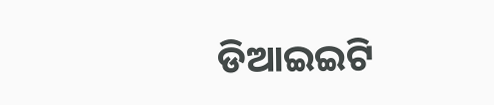ଡିଆଇଇଟି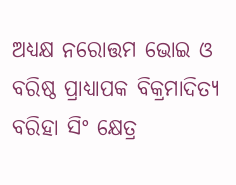ଅଧ୍ୟକ୍ଷ ନରୋତ୍ତମ ଭୋଇ ଓ ବରିଷ୍ଠ ପ୍ରାଧ୍ୟାପକ ବିକ୍ରମାଦିତ୍ୟ ବରିହା ସିଂ କ୍ଷେତ୍ର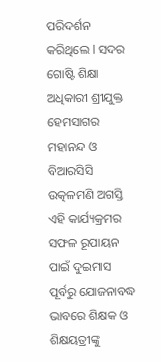ପରିଦର୍ଶନ କରିଥିଲେ l ସଦର ଗୋଷ୍ଟି ଶିକ୍ଷା ଅଧିକାରୀ ଶ୍ରୀଯୁକ୍ତ ହେମସାଗର ମହାନନ୍ଦ ଓ ବିଆରସିସି ଉତ୍କଳମଣି ଅଗସ୍ତି ଏହି କାର୍ଯ୍ୟକ୍ରମର ସଫଳ ରୂପାୟନ ପାଇଁ ଦୁଇମାସ ପୂର୍ବରୁ ଯୋଜନାବଦ୍ଧ ଭାବରେ ଶିକ୍ଷକ ଓ ଶିକ୍ଷୟତ୍ରୀଙ୍କୁ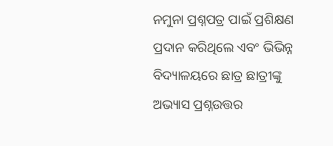ନମୁନା ପ୍ରଶ୍ନପତ୍ର ପାଇଁ ପ୍ରଶିକ୍ଷଣ ପ୍ରଦାନ କରିଥିଲେ ଏବଂ ଭିଭିନ୍ନ ବିଦ୍ୟାଳୟରେ ଛାତ୍ର ଛାତ୍ରୀଙ୍କୁ ଅଭ୍ୟାସ ପ୍ରଶ୍ନଉତ୍ତର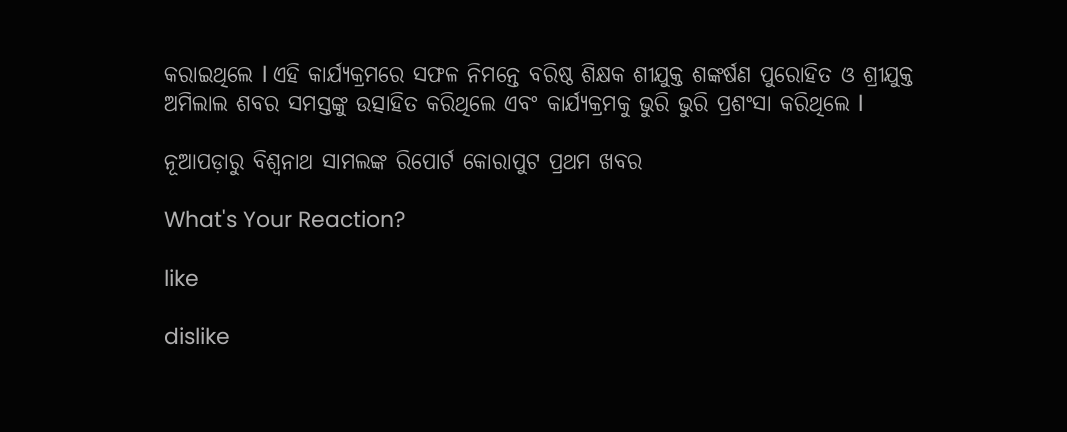କରାଇଥିଲେ l ଏହି କାର୍ଯ୍ୟକ୍ରମରେ ସଫଳ ନିମନ୍ତେ ବରିଷ୍ଠ ଶିକ୍ଷକ ଶୀଯୁକ୍ତ ଶଙ୍କର୍ଷଣ ପୁରୋହିତ ଓ ଶ୍ରୀଯୁକ୍ତ ଅମିଲାଲ ଶବର ସମସ୍ତଙ୍କୁ ଉତ୍ସାହିତ କରିଥିଲେ ଏବଂ କାର୍ଯ୍ୟକ୍ରମକୁ ଭୁରି ଭୁରି ପ୍ରଶଂସା କରିଥିଲେ l

ନୂଆପଡ଼ାରୁ ବିଶ୍ୱନାଥ ସାମଲଙ୍କ ରିପୋର୍ଟ କୋରାପୁଟ ପ୍ରଥମ ଖବର

What's Your Reaction?

like

dislike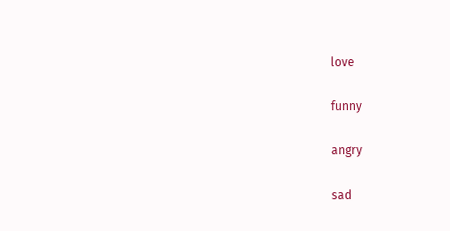love

funny

angry

sad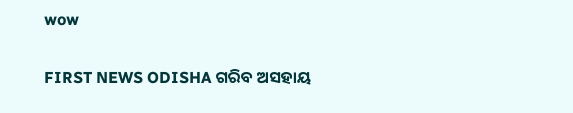wow

FIRST NEWS ODISHA ଗରିବ ଅସହାୟ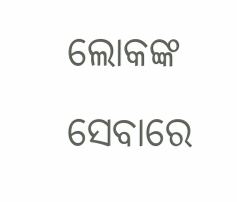ଲୋକଙ୍କ ସେବାରେ